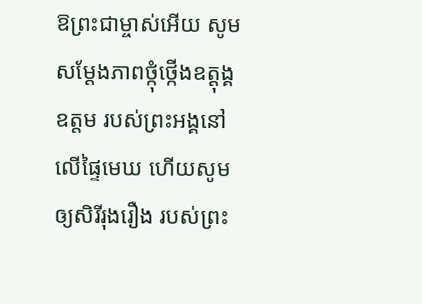ឱព្រះជាម្ចាស់អើយ សូមសម្តែងភាពថ្កុំថ្កើងឧត្តុង្គឧត្ដម របស់ព្រះអង្គនៅលើផ្ទៃមេឃ ហើយសូមឲ្យសិរីរុងរឿង របស់ព្រះ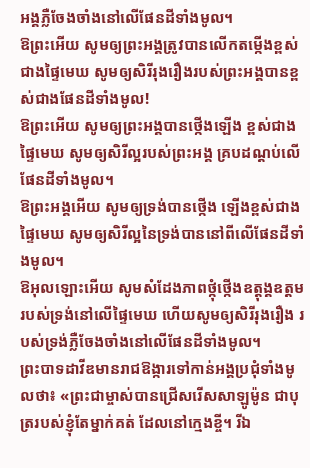អង្គភ្លឺចែងចាំងនៅលើផែនដីទាំងមូល។
ឱព្រះអើយ សូមឲ្យព្រះអង្គត្រូវបានលើកតម្កើងខ្ពស់ជាងផ្ទៃមេឃ សូមឲ្យសិរីរុងរឿងរបស់ព្រះអង្គបានខ្ពស់ជាងផែនដីទាំងមូល!
ឱព្រះអើយ សូមឲ្យព្រះអង្គបានថ្កើងឡើង ខ្ពស់ជាងផ្ទៃមេឃ សូមឲ្យសិរីល្អរបស់ព្រះអង្គ គ្របដណ្ដប់លើផែនដីទាំងមូល។
ឱព្រះអង្គអើយ សូមឲ្យទ្រង់បានថ្កើង ឡើងខ្ពស់ជាងផ្ទៃមេឃ សូមឲ្យសិរីល្អនៃទ្រង់បាននៅពីលើផែនដីទាំងមូល។
ឱអុលឡោះអើយ សូមសំដែងភាពថ្កុំថ្កើងឧត្តុង្គឧត្ដម របស់ទ្រង់នៅលើផ្ទៃមេឃ ហើយសូមឲ្យសិរីរុងរឿង របស់ទ្រង់ភ្លឺចែងចាំងនៅលើផែនដីទាំងមូល។
ព្រះបាទដាវីឌមានរាជឱង្ការទៅកាន់អង្គប្រជុំទាំងមូលថា៖ «ព្រះជាម្ចាស់បានជ្រើសរើសសាឡូម៉ូន ជាបុត្ររបស់ខ្ញុំតែម្នាក់គត់ ដែលនៅក្មេងខ្ចី។ រីឯ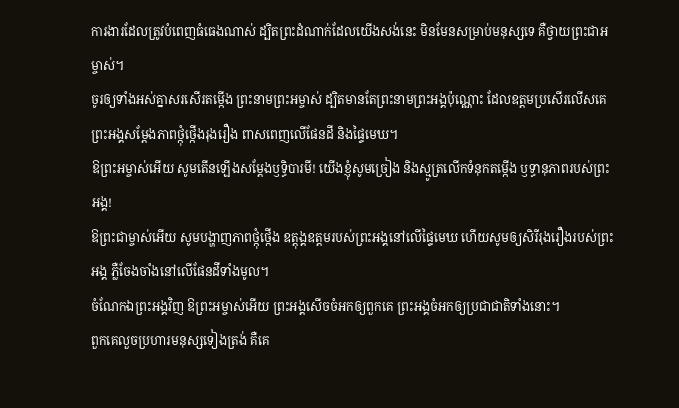ការងារដែលត្រូវបំពេញធំធេងណាស់ ដ្បិតព្រះដំណាក់ដែលយើងសង់នេះ មិនមែនសម្រាប់មនុស្សទេ គឺថ្វាយព្រះជាអម្ចាស់។
ចូរឲ្យទាំងអស់គ្នាសរសើរតម្កើង ព្រះនាមព្រះអម្ចាស់ ដ្បិតមានតែព្រះនាមព្រះអង្គប៉ុណ្ណោះ ដែលឧត្ដមប្រសើរលើសគេ ព្រះអង្គសម្តែងភាពថ្កុំថ្កើងរុងរឿង ពាសពេញលើផែនដី និងផ្ទៃមេឃ។
ឱព្រះអម្ចាស់អើយ សូមតើនឡើងសម្តែងឫទ្ធិបារមី! យើងខ្ញុំសូមច្រៀង និងស្មូត្រលើកទំនុកតម្កើង ឫទ្ធានុភាពរបស់ព្រះអង្គ!
ឱព្រះជាម្ចាស់អើយ សូមបង្ហាញភាពថ្កុំថ្កើង ឧត្តុង្គឧត្ដមរបស់ព្រះអង្គនៅលើផ្ទៃមេឃ ហើយសូមឲ្យសិរីរុងរឿងរបស់ព្រះអង្គ ភ្លឺចែងចាំងនៅលើផែនដីទាំងមូល។
ចំណែកឯព្រះអង្គវិញ ឱព្រះអម្ចាស់អើយ ព្រះអង្គសើចចំអកឲ្យពួកគេ ព្រះអង្គចំអកឲ្យប្រជាជាតិទាំងនោះ។
ពួកគេលួចប្រហារមនុស្សទៀងត្រង់ គឺគេ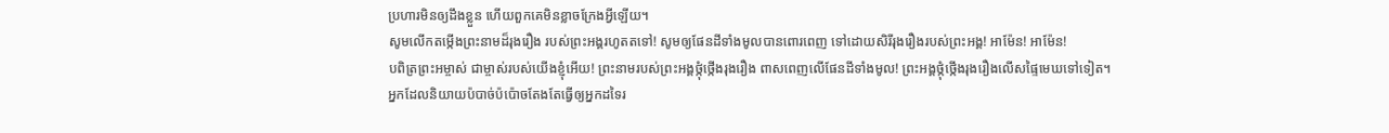ប្រហារមិនឲ្យដឹងខ្លួន ហើយពួកគេមិនខ្លាចក្រែងអ្វីឡើយ។
សូមលើកតម្កើងព្រះនាមដ៏រុងរឿង របស់ព្រះអង្គរហូតតទៅ! សូមឲ្យផែនដីទាំងមូលបានពោរពេញ ទៅដោយសិរីរុងរឿងរបស់ព្រះអង្គ! អាម៉ែន! អាម៉ែន!
បពិត្រព្រះអម្ចាស់ ជាម្ចាស់របស់យើងខ្ញុំអើយ! ព្រះនាមរបស់ព្រះអង្គថ្កុំថ្កើងរុងរឿង ពាសពេញលើផែនដីទាំងមូល! ព្រះអង្គថ្កុំថ្កើងរុងរឿងលើសផ្ទៃមេឃទៅទៀត។
អ្នកដែលនិយាយប៉បាច់ប៉ប៉ោចតែងតែធ្វើឲ្យអ្នកដទៃរ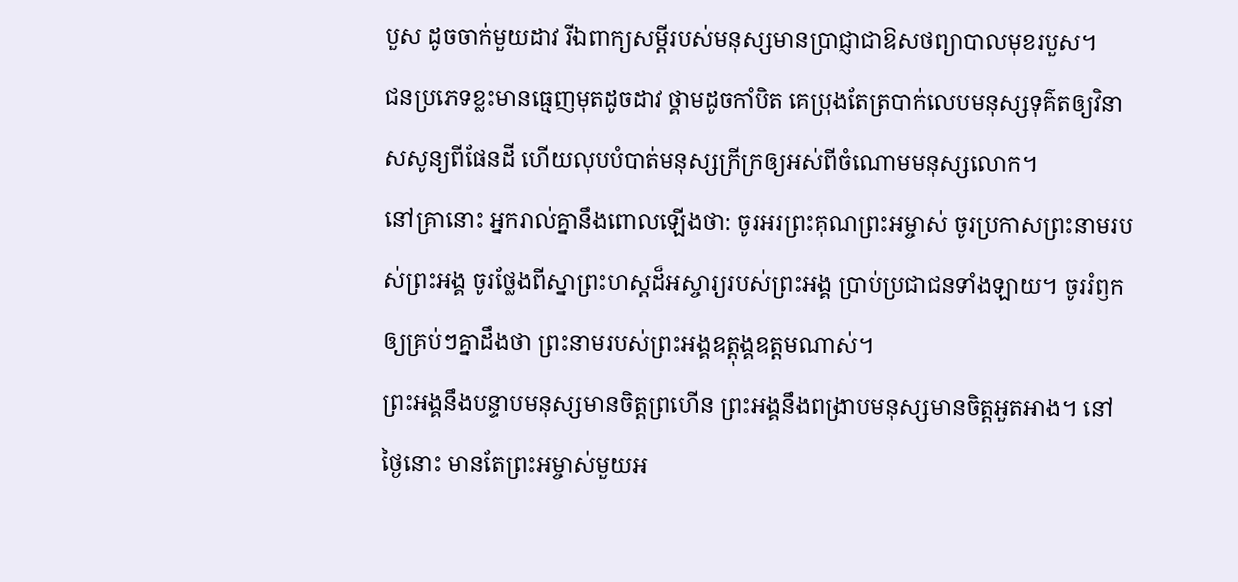បួស ដូចចាក់មួយដាវ រីឯពាក្យសម្ដីរបស់មនុស្សមានប្រាជ្ញាជាឱសថព្យាបាលមុខរបួស។
ជនប្រភេទខ្លះមានធ្មេញមុតដូចដាវ ថ្គាមដូចកាំបិត គេប្រុងតែត្របាក់លេបមនុស្សទុគ៌តឲ្យវិនាសសូន្យពីផែនដី ហើយលុបបំបាត់មនុស្សក្រីក្រឲ្យអស់ពីចំណោមមនុស្សលោក។
នៅគ្រានោះ អ្នករាល់គ្នានឹងពោលឡើងថា: ចូរអរព្រះគុណព្រះអម្ចាស់ ចូរប្រកាសព្រះនាមរបស់ព្រះអង្គ ចូរថ្លែងពីស្នាព្រះហស្ដដ៏អស្ចារ្យរបស់ព្រះអង្គ ប្រាប់ប្រជាជនទាំងឡាយ។ ចូររំឭកឲ្យគ្រប់ៗគ្នាដឹងថា ព្រះនាមរបស់ព្រះអង្គឧត្ដុង្គឧត្ដមណាស់។
ព្រះអង្គនឹងបន្ទាបមនុស្សមានចិត្តព្រហើន ព្រះអង្គនឹងពង្រាបមនុស្សមានចិត្តអួតអាង។ នៅថ្ងៃនោះ មានតែព្រះអម្ចាស់មួយអ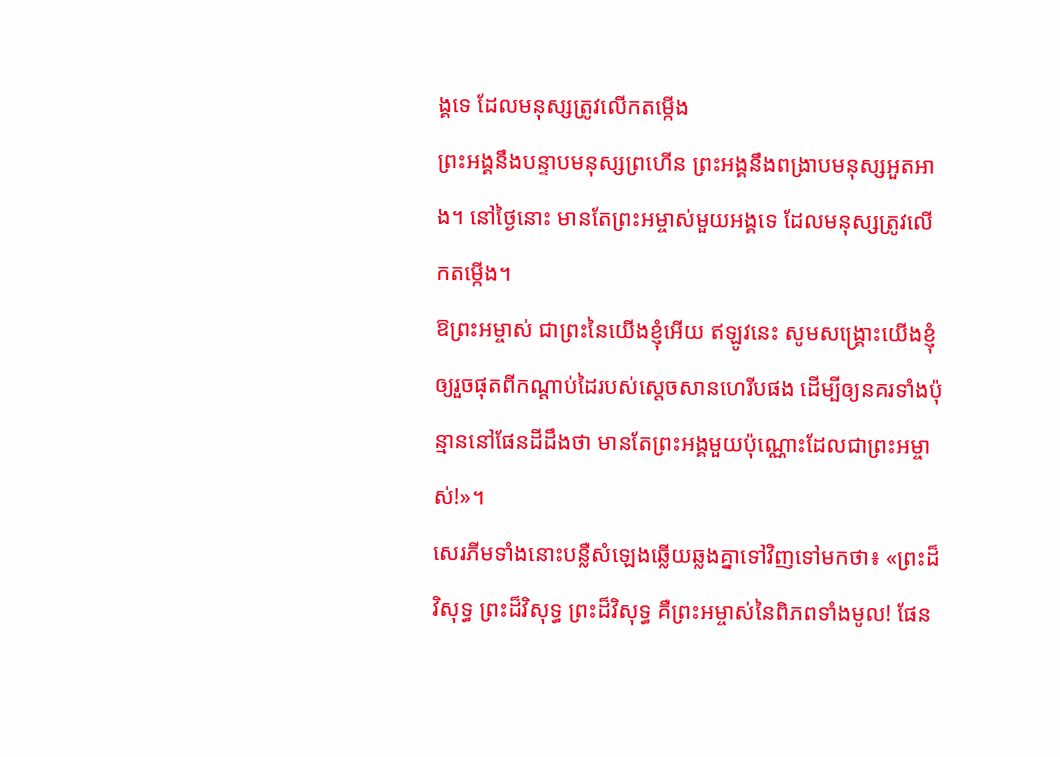ង្គទេ ដែលមនុស្សត្រូវលើកតម្កើង
ព្រះអង្គនឹងបន្ទាបមនុស្សព្រហើន ព្រះអង្គនឹងពង្រាបមនុស្សអួតអាង។ នៅថ្ងៃនោះ មានតែព្រះអម្ចាស់មួយអង្គទេ ដែលមនុស្សត្រូវលើកតម្កើង។
ឱព្រះអម្ចាស់ ជាព្រះនៃយើងខ្ញុំអើយ ឥឡូវនេះ សូមសង្គ្រោះយើងខ្ញុំឲ្យរួចផុតពីកណ្ដាប់ដៃរបស់ស្ដេចសានហេរីបផង ដើម្បីឲ្យនគរទាំងប៉ុន្មាននៅផែនដីដឹងថា មានតែព្រះអង្គមួយប៉ុណ្ណោះដែលជាព្រះអម្ចាស់!»។
សេរភីមទាំងនោះបន្លឺសំឡេងឆ្លើយឆ្លងគ្នាទៅវិញទៅមកថា៖ «ព្រះដ៏វិសុទ្ធ ព្រះដ៏វិសុទ្ធ ព្រះដ៏វិសុទ្ធ គឺព្រះអម្ចាស់នៃពិភពទាំងមូល! ផែន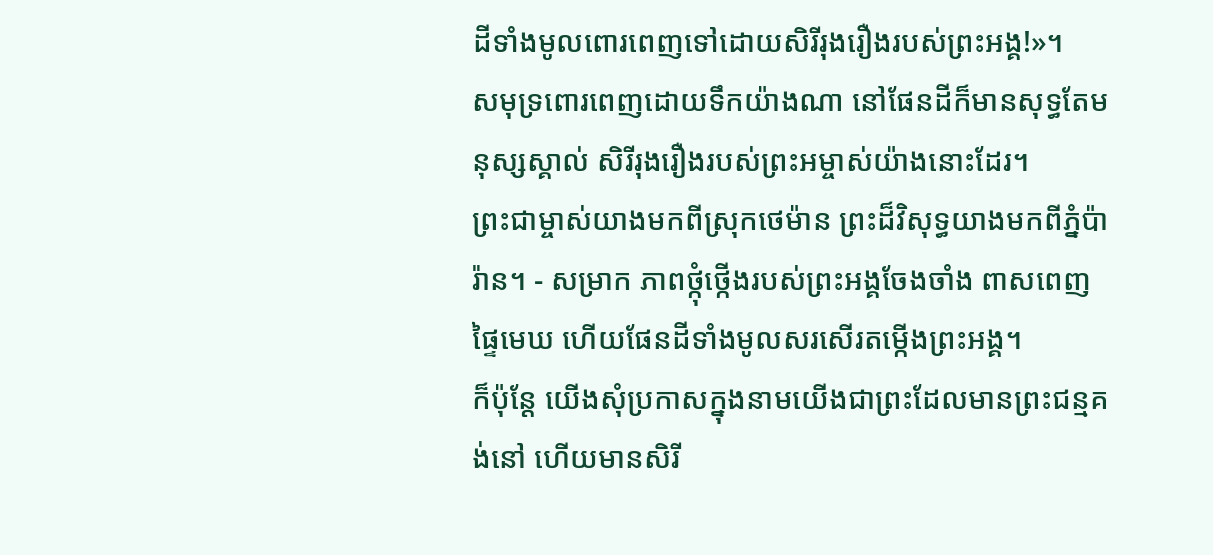ដីទាំងមូលពោរពេញទៅដោយសិរីរុងរឿងរបស់ព្រះអង្គ!»។
សមុទ្រពោរពេញដោយទឹកយ៉ាងណា នៅផែនដីក៏មានសុទ្ធតែមនុស្សស្គាល់ សិរីរុងរឿងរបស់ព្រះអម្ចាស់យ៉ាងនោះដែរ។
ព្រះជាម្ចាស់យាងមកពីស្រុកថេម៉ាន ព្រះដ៏វិសុទ្ធយាងមកពីភ្នំប៉ារ៉ាន។ - សម្រាក ភាពថ្កុំថ្កើងរបស់ព្រះអង្គចែងចាំង ពាសពេញផ្ទៃមេឃ ហើយផែនដីទាំងមូលសរសើរតម្កើងព្រះអង្គ។
ក៏ប៉ុន្តែ យើងសុំប្រកាសក្នុងនាមយើងជាព្រះដែលមានព្រះជន្មគង់នៅ ហើយមានសិរី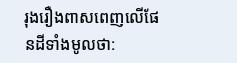រុងរឿងពាសពេញលើផែនដីទាំងមូលថា: